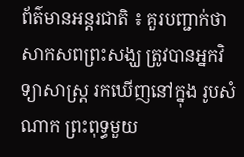ព័ត៌មានអន្តរជាតិ ៖ គួរបញ្ជាក់ថា សាកសពព្រះសង្ឃ ត្រូវបានអ្នកវិទ្យាសាស្រ្ត រកឃើញនៅក្នុង រូបសំណាក ព្រះពុទ្ធមួយ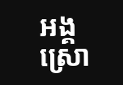អង្គស្រោ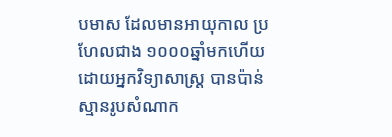បមាស ដែលមានអាយុកាល ប្រហែលជាង ១០០០ឆ្នាំមកហើយដោយអ្នកវិទ្យាសាស្រ្ត បានប៉ាន់ស្មានរូបសំណាក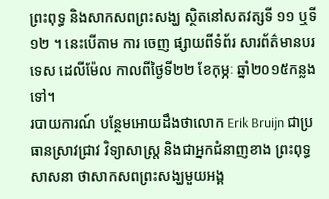ព្រះពុទ្ធ និងសាកសពព្រះសង្ឃ ស្ថិតនៅសតវត្សទី ១១ ឬទី ១២ ។ នេះបើតាម ការ ចេញ ផ្សាយពីទំព័រ សារព័ត៌មានបរទេស ដេលីម៉ែល កាលពីថ្ងៃទី២២ ខែកុម្ភៈ ឆ្នាំ២០១៥កន្លងទៅ។
របាយការណ៍ បន្ថែមអោយដឹងថាលោក Erik Bruijn ជាប្រធានស្រាវជ្រាវ វិទ្យាសាស្រ្ត និងជាអ្នកជំនាញខាង ព្រះពុទ្ធសាសនា ថាសាកសពព្រះសង្ឃមួយអង្គ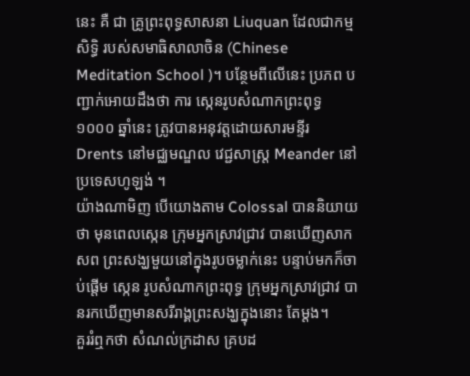នេះ គឺ ជា គ្រូព្រះពុទ្ធសាសនា Liuquan ដែលជាកម្មសិទ្ធិ របស់សមាធិសាលាចិន (Chinese Meditation School )។ បន្ថែមពីលើនេះ ប្រភព បញ្ជាក់អោយដឹងថា ការ ស្កេនរូបសំណាកព្រះពុទ្ធ១០០០ ឆ្នាំនេះ ត្រូវបានអនុវត្តដោយសារមន្ទីរ Drents នៅមជ្ឈមណ្ឌល វេជ្ជសាស្ត្រ Meander នៅប្រទេសហូឡង់ ។
យ៉ាងណាមិញ បើយោងតាម Colossal បាននិយាយថា មុនពេលស្កេន ក្រុមអ្នកស្រាវជ្រាវ បានឃើញសាក សព ព្រះសង្ឃមួយនៅក្នុងរូបចម្លាក់នេះ បន្ទាប់មកក៏ចាប់ផ្តើម ស្កេន រូបសំណាកព្រះពុទ្ធ ក្រុមអ្នកស្រាវជ្រាវ បានរកឃើញមានសរីរាង្គព្រះសង្ឃក្នុងនោះ តែម្តង។
គួររំឮកថា សំណល់ក្រដាស គ្របដ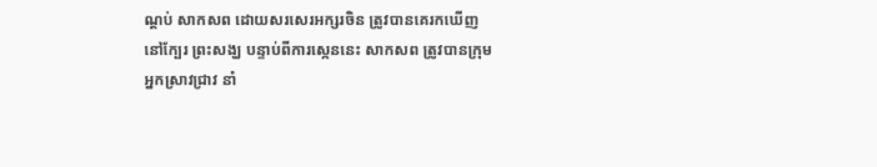ណ្តប់ សាកសព ដោយសរសេរអក្សរចិន ត្រូវបានគេរកឃើញ នៅក្បែរ ព្រះសង្ឃ បន្ទាប់ពីការស្កេននេះ សាកសព ត្រូវបានក្រុមអ្នកស្រាវជ្រាវ នាំ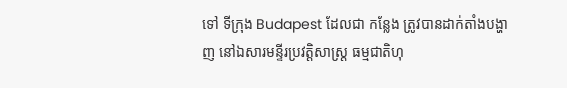ទៅ ទីក្រុង Budapest ដែលជា កន្លែង ត្រូវបានដាក់តាំងបង្ហាញ នៅឯសារមន្ទីរប្រវត្តិសាស្រ្ត ធម្មជាតិហុ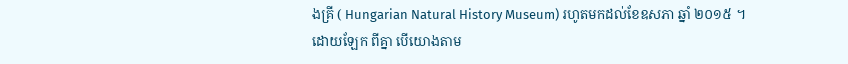ងគ្រី ( Hungarian Natural History Museum) រហូតមកដល់ខែឧសភា ឆ្នាំ ២០១៥ ។
ដោយឡែក ពីគ្នា បើយោងតាម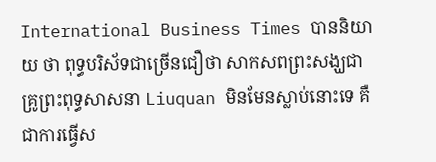International Business Times បាននិយាយ ថា ពុទ្ធបរិស័ទជាច្រើនជឿថា សាកសពព្រះសង្ឃជាគ្រូព្រះពុទ្ធសាសនា Liuquan មិនមែនស្លាប់នោះទេ គឺជាការធ្វើស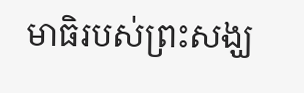មាធិរបស់ព្រះសង្ឃ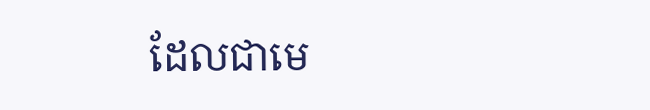ដែលជាមេ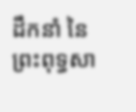ដឹកនាំ នៃ ព្រះពុទ្ធសា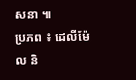សនា ៕
ប្រភព ៖ ដេលីម៉ែល និ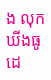ង លុកឃីងធូដេ